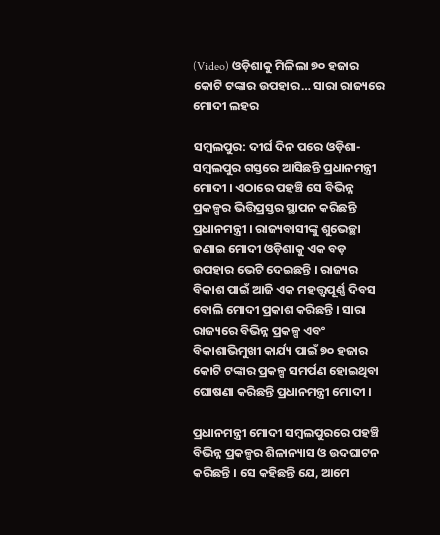(Video) ଓଡ଼ିଶାକୁ ମିଳିଲା ୭୦ ହଜାର କୋଟି ଟଙ୍କାର ଉପହାର… ସାରା ରାଜ୍ୟରେ ମୋଦୀ ଲହର

ସମ୍ବଲପୁର: ଦୀର୍ଘ ଦିନ ପରେ ଓଡ଼ିଶା-ସମ୍ବଲପୁର ଗସ୍ତରେ ଆସିଛନ୍ତି ପ୍ରଧାନମନ୍ତ୍ରୀ ମୋଦୀ । ଏଠାରେ ପହଞ୍ଚି ସେ ବିଭିନ୍ନ ପ୍ରକଳ୍ପର ଭିତ୍ତିପ୍ରସ୍ତର ସ୍ଥାପନ କରିଛନ୍ତି ପ୍ରଧାନମନ୍ତ୍ରୀ । ରାଜ୍ୟବାସୀଙ୍କୁ ଶୁଭେଚ୍ଛା ଜଣାଇ ମୋଦୀ ଓଡ଼ିଶାକୁ ଏକ ବଡ଼ ଉପହାର ଭେଟି ଦେଇଛନ୍ତି । ରାଜ୍ୟର ବିକାଶ ପାଇଁ ଆଜି ଏକ ମହତ୍ତ୍ୱପୂର୍ଣ୍ଣ ଦିବସ ବୋଲି ମୋଦୀ ପ୍ରକାଶ କରିଛନ୍ତି । ସାରା ରାଜ୍ୟରେ ବିଭିନ୍ନ ପ୍ରକଳ୍ପ ଏବଂ ବିକାଶାଭିମୁଖୀ କାର୍ଯ୍ୟ ପାଇଁ ୭୦ ହଜାର କୋଟି ଟଙ୍କାର ପ୍ରକଳ୍ପ ସମର୍ପଣ ହୋଇଥିବା ଘୋଷଣା କରିଛନ୍ତି ପ୍ରଧାନମନ୍ତ୍ରୀ ମୋଦୀ ।

ପ୍ରଧାନମନ୍ତ୍ରୀ ମୋଦୀ ସମ୍ବଲପୁରରେ ପହଞ୍ଚି ବିଭିନ୍ନ ପ୍ରକଳ୍ପର ଶିଳାନ୍ୟାସ ଓ ଉଦଘାଟନ କରିଛନ୍ତି । ସେ କହିଛନ୍ତି ଯେ, ଆମେ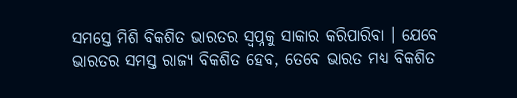ସମସ୍ତେ ମିଶି ବିକଶିତ ଭାରତର ସ୍ୱପ୍ନକୁ ସାକାର କରିପାରିବା । ଯେବେ ଭାରତର ସମସ୍ତ ରାଜ୍ୟ ବିକଶିତ ହେବ, ତେବେ ଭାରତ ମଧ୍ୟ ବିକଶିତ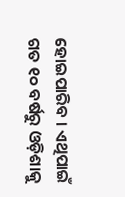ହୋଇପାରିବ । ଏଥିପାଇଁ ଗତ ୧୦ ବର୍ଷରୁ ଓଡ଼ିଶାକୁ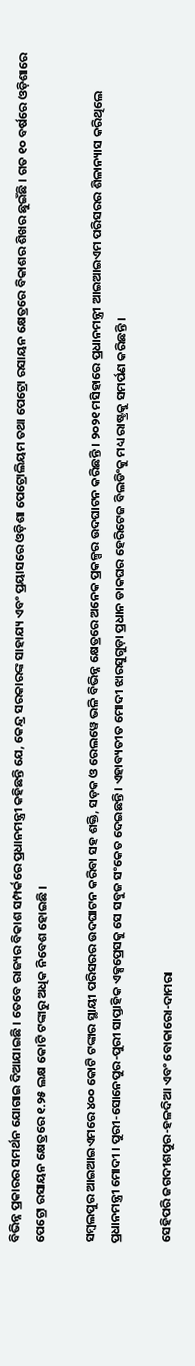ବିଭିନ୍ନ ପ୍ରକାରର ସମର୍ଥନ ଯୋଗାଇ ଦିଆଯାଇଛି । ତେବେ ରାଜ୍ୟର ବିକାଶ ସମ୍ପର୍କରେ ପ୍ରଧାନମନ୍ତ୍ରୀ କହିଛନ୍ତି ଯେ, କେନ୍ଦ୍ର ସରକାରଙ୍କ ସାହାଯ୍ୟ ଏବଂ ପ୍ରୟାସରେ ଓଡ଼ିଶା ପେଟ୍ରୋଲିୟମ ତଥା ପେଟ୍ରୋ ରସାୟନ କ୍ଷେତ୍ରରେ ବିକାଶର ଶିଖର ଛୁଇଁଛି । ଗତ ୧୦ ବର୍ଷରେ ଓଡ଼ିଶାରେ ପେଟ୍ରୋ ରସାୟନ କ୍ଷେତ୍ରରେ ୧.୨୫ ଲକ୍ଷ କୋଟି ଟଙ୍କାରୁ ଅଧିକ ନିବେଶ ହୋଇଛି ।

ସମ୍ବଲପୁର ଆଇଆଇଏମରେ ୪୦୦ କୋଟି ଟଙ୍କାର ସ୍ଥାୟୀ ପରିସରର ଉଦଘାଟନ କରିବା ସହ ଶକ୍ତି, ସଡ଼କ ଓ ରେଲୱେ ଭଳି ବିଭିନ୍ନ କ୍ଷେତ୍ରରେ ଅନେକ ପ୍ରକଳ୍ପର ଉଦଘାଟନ କରିଛନ୍ତି । ୨୦୨୧ ମସିହାରେ ପ୍ରଧାନମନ୍ତ୍ରୀ ଆଇଆଇଏମ ପରିସରର ଶିଳାନ୍ୟାସ କରିଥିଲେ ପ୍ରଧାନମନ୍ତ୍ରୀ ମୋଦୀ । ପୁରୀ-ସୋନେପୁର-ପୁରୀ ସାପ୍ତାହିକ ଏକ୍ସପ୍ରେସକୁ ସେ ସବୁଜ ସଂକେତ ଦେଇଛନ୍ତି । ଏହାବ୍ୟତୀତ ମୋଦୀ ଝାରସୁଗୁଡ଼ା ପ୍ରଧାନ ଡାକଘର ହେରିଟେଜ ବିଲଡିଂକୁ ମଧ୍ୟ ରାଷ୍ଟ୍ରକୁ ସମର୍ପଣ କରିଛନ୍ତି ।

ସେହିପରି ଜଗଦୀଶପୁର-ହଳଦିଆ ଏବଂ ବୋକାରୋ-ଦାମରା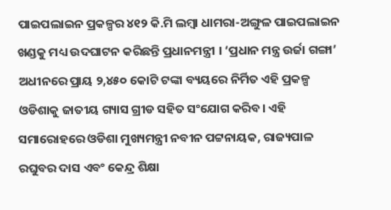ପାଇପଲାଇନ ପ୍ରକଳ୍ପର ୪୧୨ କି.ମି ଲମ୍ବା ଧାମରା-ଅଙ୍ଗୁଳ ପାଇପଲାଇନ ଖଣ୍ଡକୁ ମଧ୍ୟ ଉଦଘାଟନ କରିଛନ୍ତି ପ୍ରଧାନମନ୍ତ୍ରୀ । ‘ପ୍ରଧାନ ମନ୍ତ୍ର ଉର୍ଜା ଗଙ୍ଗା’ ଅଧୀନରେ ପ୍ରାୟ ୨,୪୫୦ କୋଟି ଟଙ୍କା ବ୍ୟୟରେ ନିର୍ମିତ ଏହି ପ୍ରକଳ୍ପ ଓଡିଶାକୁ ଜାତୀୟ ଗ୍ୟାସ ଗ୍ରୀଡ ସହିତ ସଂଯୋଗ କରିବ। ଏହି ସମାରୋହରେ ଓଡିଶା ମୁଖ୍ୟମନ୍ତ୍ରୀ ନବୀନ ପଟ୍ଟନାୟକ, ରାଜ୍ୟପାଳ ରଘୁବର ଦାସ ଏବଂ କେନ୍ଦ୍ର ଶିକ୍ଷା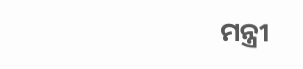ମନ୍ତ୍ରୀ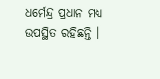ଧର୍ମେନ୍ଦ୍ର ପ୍ରଧାନ ମଧ୍ୟ ଉପସ୍ଥିତ ରହିଛନ୍ତି ।